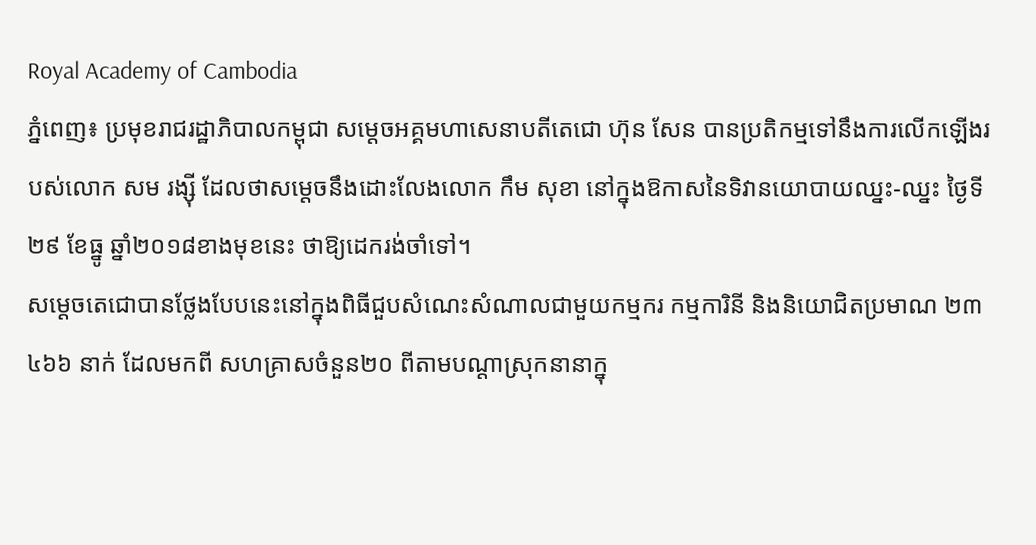Royal Academy of Cambodia
ភ្នំពេញ៖ ប្រមុខរាជរដ្ឋាភិបាលកម្ពុជា សម្ដេចអគ្គមហាសេនាបតីតេជោ ហ៊ុន សែន បានប្រតិកម្មទៅនឹងការលើកឡើងរបស់លោក សម រង្ស៊ី ដែលថាសម្ដេចនឹងដោះលែងលោក កឹម សុខា នៅក្នុងឱកាសនៃទិវានយោបាយឈ្នះ-ឈ្នះ ថ្ងៃទី២៩ ខែធ្នូ ឆ្នាំ២០១៨ខាងមុខនេះ ថាឱ្យដេករង់ចាំទៅ។
សម្ដេចតេជោបានថ្លែងបែបនេះនៅក្នុងពិធីជួបសំណេះសំណាលជាមួយកម្មករ កម្មការិនី និងនិយោជិតប្រមាណ ២៣ ៤៦៦ នាក់ ដែលមកពី សហគ្រាសចំនួន២០ ពីតាមបណ្ដាស្រុកនានាក្នុ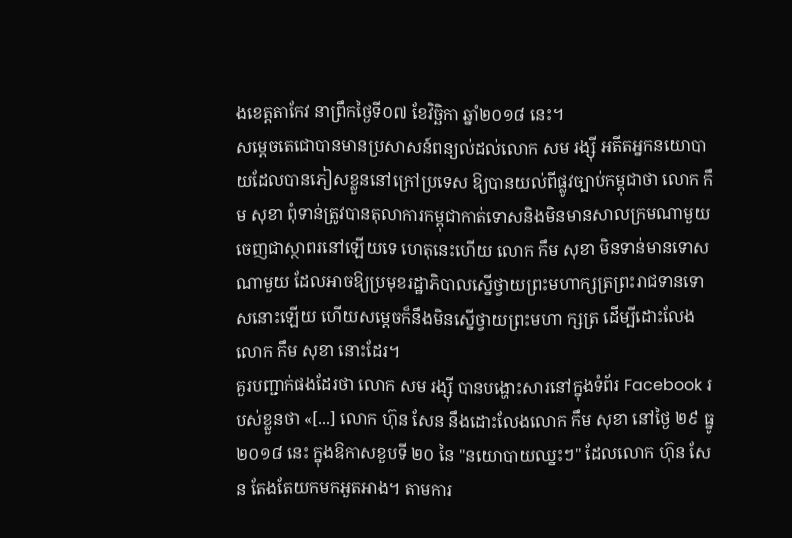ងខេត្តតាកែវ នាព្រឹកថ្ងៃទី០៧ ខែវិច្ឆិកា ឆ្នាំ២០១៨ នេះ។
សម្ដេចតេជោបានមានប្រសាសន៍ពន្យល់ដល់លោក សម រង្ស៊ី អតីតអ្នកនយោបាយដែលបានភៀសខ្លួននៅក្រៅប្រទេស ឱ្យបានយល់ពីផ្លូវច្បាប់កម្ពុជាថា លោក កឹម សុខា ពុំទាន់ត្រូវបានតុលាការកម្ពុជាកាត់ទោសនិងមិនមានសាលក្រមណាមួយចេញជាស្ថាពរនៅឡើយទេ ហេតុនេះហើយ លោក កឹម សុខា មិនទាន់មានទោសណាមួយ ដែលអាចឱ្យប្រមុខរដ្ឋាភិបាលស្នើថ្វាយព្រះមហាក្សត្រព្រះរាជទានទោសនោះឡើយ ហើយសម្ដេចក៏នឹងមិនស្នើថ្វាយព្រះមហា ក្សត្រ ដើម្បីដោះលែងលោក កឹម សុខា នោះដែរ។
គួរបញ្ជាក់ផងដែរថា លោក សម រង្ស៊ី បានបង្ហោះសារនៅក្នុងទំព័រ Facebook របស់ខ្លួនថា «[...] លោក ហ៊ុន សែន នឹងដោះលែងលោក កឹម សុខា នៅថ្ងៃ ២៩ ធ្នូ ២០១៨ នេះ ក្នុងឱកាសខួបទី ២០ នៃ "នយោបាយឈ្នះៗ" ដែលលោក ហ៊ុន សែន តែងតែយកមកអួតអាង។ តាមការ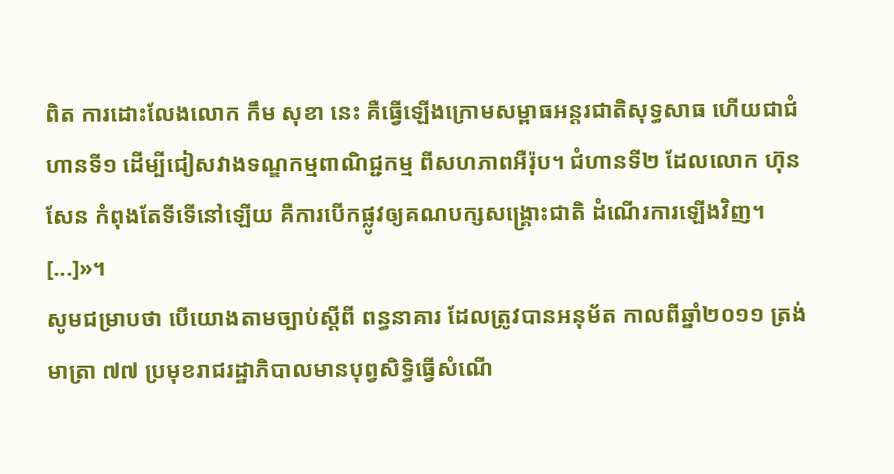ពិត ការដោះលែងលោក កឹម សុខា នេះ គឺធ្វើឡើងក្រោមសម្ពាធអន្តរជាតិសុទ្ធសាធ ហើយជាជំហានទី១ ដើម្បីជៀសវាងទណ្ឌកម្មពាណិជ្ជកម្ម ពីសហភាពអឺរ៉ុប។ ជំហានទី២ ដែលលោក ហ៊ុន សែន កំពុងតែទីទើនៅឡើយ គឺការបើកផ្លូវឲ្យគណបក្សសង្គ្រោះជាតិ ដំណើរការឡើងវិញ។ [...]»។
សូមជម្រាបថា បើយោងតាមច្បាប់ស្ដីពី ពន្ធនាគារ ដែលត្រូវបានអនុម័ត កាលពីឆ្នាំ២០១១ ត្រង់មាត្រា ៧៧ ប្រមុខរាជរដ្ឋាភិបាលមានបុព្វសិទ្ធិធ្វើសំណើ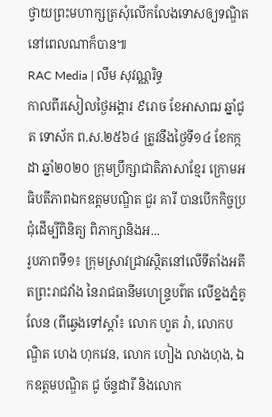ថ្វាយព្រះមហាក្សត្រសុំលើកលែងទោសឲ្យទណ្ឌិតនៅពេលណាក៏បាន៕
RAC Media | លឹម សុវណ្ណរិទ្ធ
កាលពីរសៀលថ្ងៃអង្គារ ៩រោច ខែអាសាឍ ឆ្នាំជូត ទោស័ក ព.ស.២៥៦៤ ត្រូវនឹងថ្ងៃទី១៤ ខែកក្កដា ឆ្នាំ២០២០ ក្រុមប្រឹក្សាជាតិភាសាខ្មែរ ក្រោមអធិបតីភាពឯកឧត្តមបណ្ឌិត ជួរ គារី បានបើកកិច្ចប្រជុំដើម្បីពិនិត្យ ពិភាក្សានិងអ...
រូបភាពទី១៖ ក្រុមស្រាវជ្រាវស្ថិតនៅលើទីតាំងអតីតព្រះរាជវាំង នៃរាជធានីមហេន្រ្ទបព៌ត លើខ្នងភ្នំគូលែន (ពីឆ្វេងទៅស្តាំ៖ លោក ហួត រ៉ា, លោកបណ្ឌិត ហេង ហុកវេន, លោក ហៀង លាងហុង, ឯកឧត្តមបណ្ឌិត ជូ ច័ន្ទដារី និងលោក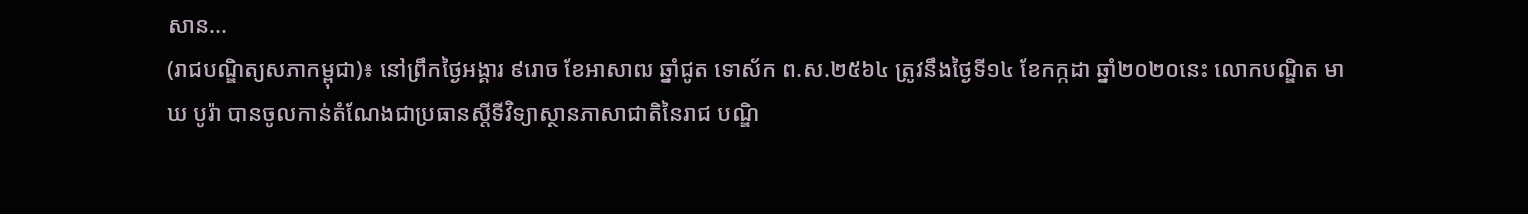សាន...
(រាជបណ្ឌិត្យសភាកម្ពុជា)៖ នៅព្រឹកថ្ងៃអង្គារ ៩រោច ខែអាសាឍ ឆ្នាំជូត ទោស័ក ព.ស.២៥៦៤ ត្រូវនឹងថ្ងៃទី១៤ ខែកក្កដា ឆ្នាំ២០២០នេះ លោកបណ្ឌិត មាឃ បូរ៉ា បានចូលកាន់តំណែងជាប្រធានស្តីទីវិទ្យាស្ថានភាសាជាតិនៃរាជ បណ្ឌិ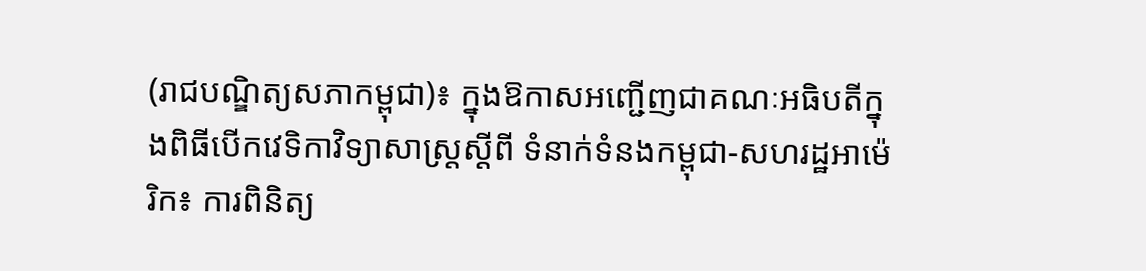(រាជបណ្ឌិត្យសភាកម្ពុជា)៖ ក្នុងឱកាសអញ្ជើញជាគណៈអធិបតីក្នុងពិធីបើកវេទិកាវិទ្យាសាស្ត្រស្តីពី ទំនាក់ទំនងកម្ពុជា-សហរដ្ឋអាម៉េរិក៖ ការពិនិត្យ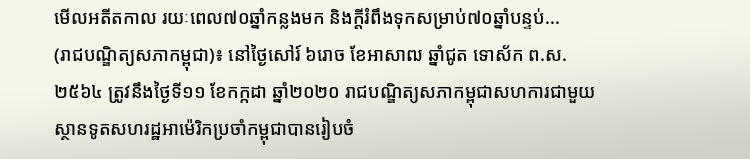មើលអតីតកាល រយៈពេល៧០ឆ្នាំកន្លងមក និងក្ដីរំពឹងទុកសម្រាប់៧០ឆ្នាំបន្ទប់...
(រាជបណ្ឌិត្យសភាកម្ពុជា)៖ នៅថ្ងៃសៅរ៍ ៦រោច ខែអាសាឍ ឆ្នាំជូត ទោស័ក ព.ស.២៥៦៤ ត្រូវនឹងថ្ងៃទី១១ ខែកក្កដា ឆ្នាំ២០២០ រាជបណ្ឌិត្យសភាកម្ពុជាសហការជាមួយស្ថានទូតសហរដ្ឋអាម៉េរិកប្រចាំកម្ពុជាបានរៀបចំ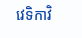វេទិកាវិ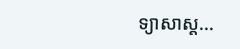ទ្យាសាស្ត...